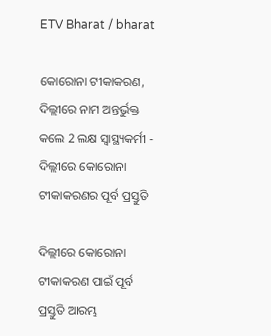ETV Bharat / bharat

କୋରୋନା ଟୀକାକରଣ, ଦିଲ୍ଲୀରେ ନାମ ଅନ୍ତର୍ଭୁକ୍ତ କଲେ 2 ଲକ୍ଷ ସ୍ବାସ୍ଥ୍ୟକର୍ମୀ - ଦିଲ୍ଲୀରେ କୋରୋନା ଟୀକାକରଣର ପୂର୍ବ ପ୍ରସ୍ତୁତି

ଦିଲ୍ଲୀରେ କୋରୋନା ଟୀକାକରଣ ପାଇଁ ପୂର୍ବ ପ୍ରସ୍ତୁତି ଆରମ୍ଭ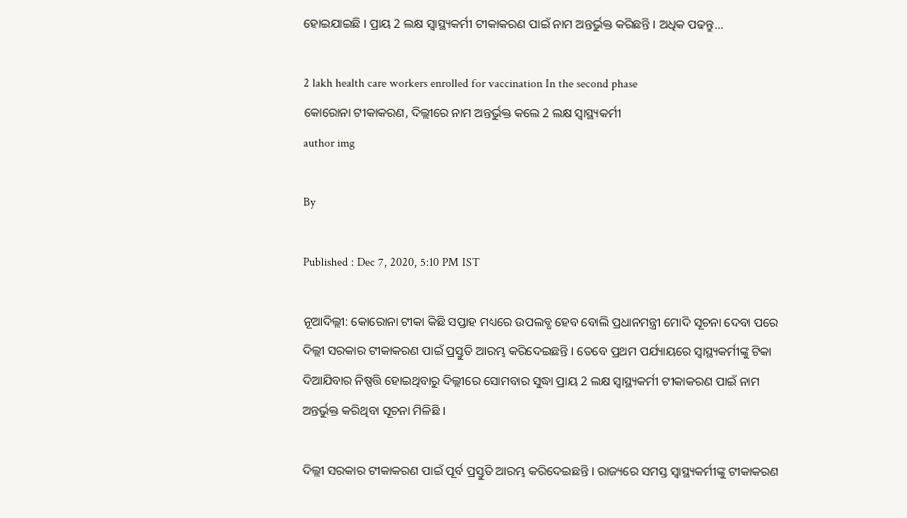ହୋଇଯାଇଛି । ପ୍ରାୟ 2 ଲକ୍ଷ ସ୍ବାସ୍ଥ୍ୟକର୍ମୀ ଟୀକାକରଣ ପାଇଁ ନାମ ଅନ୍ତର୍ଭୁକ୍ତ କରିଛନ୍ତି । ଅଧିକ ପଢନ୍ତୁ...

2 lakh health care workers enrolled for vaccination In the second phase
କୋରୋନା ଟୀକାକରଣ, ଦିଲ୍ଲୀରେ ନାମ ଅନ୍ତର୍ଭୁକ୍ତ କଲେ 2 ଲକ୍ଷ ସ୍ବାସ୍ଥ୍ୟକର୍ମୀ
author img

By

Published : Dec 7, 2020, 5:10 PM IST

ନୂଆଦିଲ୍ଲୀ: କୋରୋନା ଟୀକା କିଛି ସପ୍ତାହ ମଧ୍ୟରେ ଉପଲବ୍ଧ ହେବ ବୋଲି ପ୍ରଧାନମନ୍ତ୍ରୀ ମୋଦି ସୂଚନା ଦେବା ପରେ ଦିଲ୍ଲୀ ସରକାର ଟୀକାକରଣ ପାଇଁ ପ୍ରସ୍ତୁତି ଆରମ୍ଭ କରିଦେଇଛନ୍ତି । ତେବେ ପ୍ରଥମ ପର୍ଯ୍ୟାୟରେ ସ୍ବାସ୍ଥ୍ୟକର୍ମୀଙ୍କୁ ଟିକା ଦିଆଯିବାର ନିଷ୍ପତ୍ତି ହୋଇଥିବାରୁ ଦିଲ୍ଲୀରେ ସୋମବାର ସୁଦ୍ଧା ପ୍ରାୟ 2 ଲକ୍ଷ ସ୍ବାସ୍ଥ୍ୟକର୍ମୀ ଟୀକାକରଣ ପାଇଁ ନାମ ଅନ୍ତର୍ଭୁକ୍ତ କରିଥିବା ସୂଚନା ମିଳିଛି ।

ଦିଲ୍ଲୀ ସରକାର ଟୀକାକରଣ ପାଇଁ ପୂର୍ବ ପ୍ରସ୍ତୁତି ଆରମ୍ଭ କରିଦେଇଛନ୍ତି । ରାଜ୍ୟରେ ସମସ୍ତ ସ୍ବାସ୍ଥ୍ୟକର୍ମୀଙ୍କୁ ଟୀକାକରଣ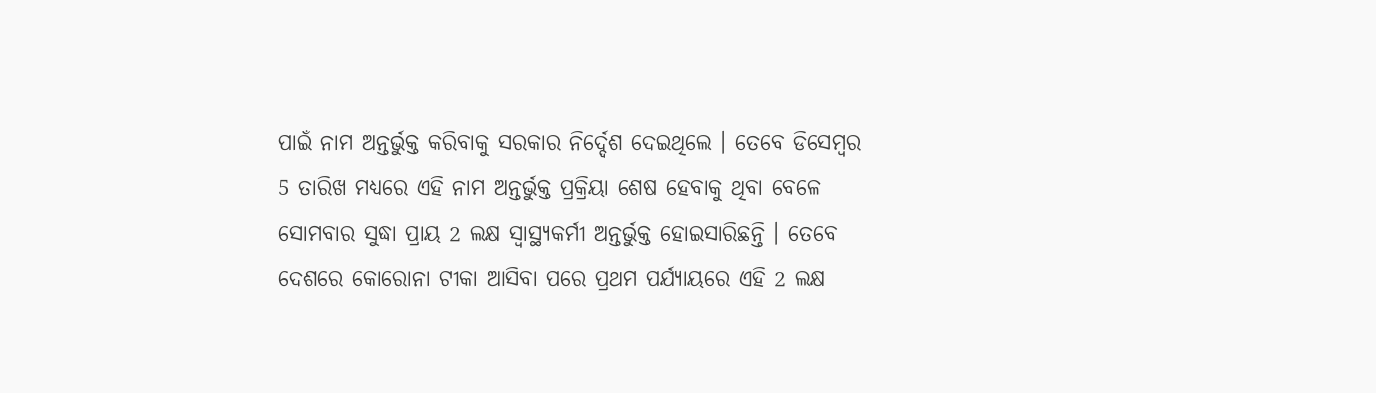ପାଇଁ ନାମ ଅନ୍ତର୍ଭୁକ୍ତ କରିବାକୁ ସରକାର ନିର୍ଦ୍ଦେଶ ଦେଇଥିଲେ । ତେବେ ଡିସେମ୍ବର 5 ତାରିଖ ମଧ୍ୟରେ ଏହି ନାମ ଅନ୍ତର୍ଭୁକ୍ତ ପ୍ରକ୍ରିୟା ଶେଷ ହେବାକୁ ଥିବା ବେଳେ ସୋମବାର ସୁଦ୍ଧା ପ୍ରାୟ 2 ଲକ୍ଷ ସ୍ବାସ୍ଥ୍ୟକର୍ମୀ ଅନ୍ତର୍ଭୁକ୍ତ ହୋଇସାରିଛନ୍ତି । ତେବେ ଦେଶରେ କୋରୋନା ଟୀକା ଆସିବା ପରେ ପ୍ରଥମ ପର୍ଯ୍ୟାୟରେ ଏହି 2 ଲକ୍ଷ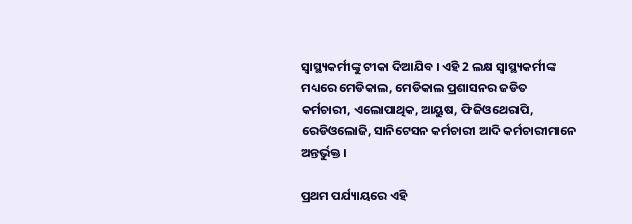ସ୍ବାସ୍ଥ୍ୟକର୍ମୀଙ୍କୁ ଟୀକା ଦିଆଯିବ । ଏହି 2 ଲକ୍ଷ ସ୍ବାସ୍ଥ୍ୟକର୍ମୀଙ୍କ ମଧ୍ୟରେ ମେଡିକାଲ, ମେଡିକାଲ ପ୍ରଶାସନର ଜଡିତ କର୍ମଚାରୀ, ଏଲୋପାଥିକ, ଆୟୁଷ, ଫିଜିଓଥେରାପି, ରେଡିଓଲୋଜି, ସାନିଟେସନ କର୍ମଚାରୀ ଆଦି କର୍ମଚାରୀମାନେ ଅନ୍ତର୍ଭୁକ୍ତ ।

ପ୍ରଥମ ପର୍ଯ୍ୟାୟରେ ଏହି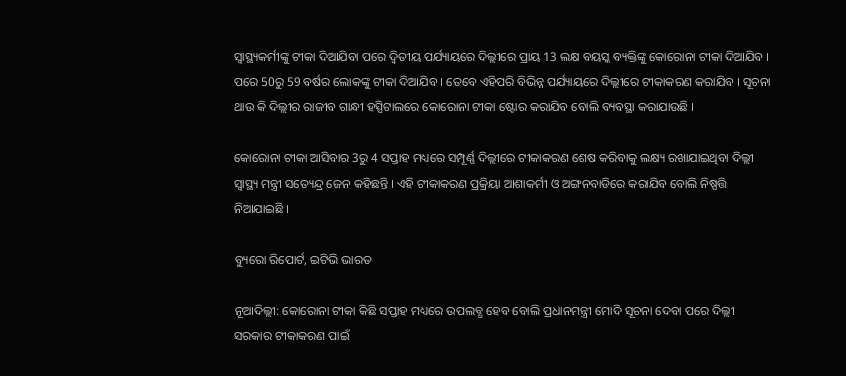ସ୍ବାସ୍ଥ୍ୟକର୍ମୀଙ୍କୁ ଟୀକା ଦିଆଯିବା ପରେ ଦ୍ବିତୀୟ ପର୍ଯ୍ୟାୟରେ ଦିଲ୍ଲୀରେ ପ୍ରାୟ 13 ଲକ୍ଷ ବୟସ୍କ ବ୍ୟକ୍ତିଙ୍କୁ କୋରୋନା ଟୀକା ଦିଆଯିବ । ପରେ 50ରୁ 59 ବର୍ଷର ଲୋକଙ୍କୁ ଟୀକା ଦିଆଯିବ । ତେବେ ଏହିପରି ବିଭିନ୍ନ ପର୍ଯ୍ୟାୟରେ ଦିଲ୍ଲୀରେ ଟୀକାକରଣ କରାଯିବ । ସୂଚନା ଥାଉ କି ଦିଲ୍ଲୀର ରାଜୀବ ଗାନ୍ଧୀ ହସ୍ପିଟାଲରେ କୋରୋନା ଟୀକା ଷ୍ଟୋର କରାଯିବ ବୋଲି ବ୍ୟବସ୍ଥା କରାଯାଉଛି ।

କୋରୋନା ଟୀକା ଆସିବାର 3ରୁ 4 ସପ୍ତାହ ମଧ୍ୟରେ ସମ୍ପୂର୍ଣ୍ଣ ଦିଲ୍ଲୀରେ ଟୀକାକରଣ ଶେଷ କରିବାକୁ ଲକ୍ଷ୍ୟ ରଖାଯାଇଥିବା ଦିଲ୍ଲୀ ସ୍ବାସ୍ଥ୍ୟ ମନ୍ତ୍ରୀ ସତ୍ୟେନ୍ଦ୍ର ଜେନ କହିଛନ୍ତି । ଏହି ଟୀକାକରଣ ପ୍ରକ୍ରିୟା ଆଶାକର୍ମୀ ଓ ଅଙ୍ଗନବାଡିରେ କରାଯିବ ବୋଲି ନିଷ୍ପତ୍ତି ନିଆଯାଇଛି ।

ବ୍ୟୁରୋ ରିପୋର୍ଟ, ଇଟିଭି ଭାରତ

ନୂଆଦିଲ୍ଲୀ: କୋରୋନା ଟୀକା କିଛି ସପ୍ତାହ ମଧ୍ୟରେ ଉପଲବ୍ଧ ହେବ ବୋଲି ପ୍ରଧାନମନ୍ତ୍ରୀ ମୋଦି ସୂଚନା ଦେବା ପରେ ଦିଲ୍ଲୀ ସରକାର ଟୀକାକରଣ ପାଇଁ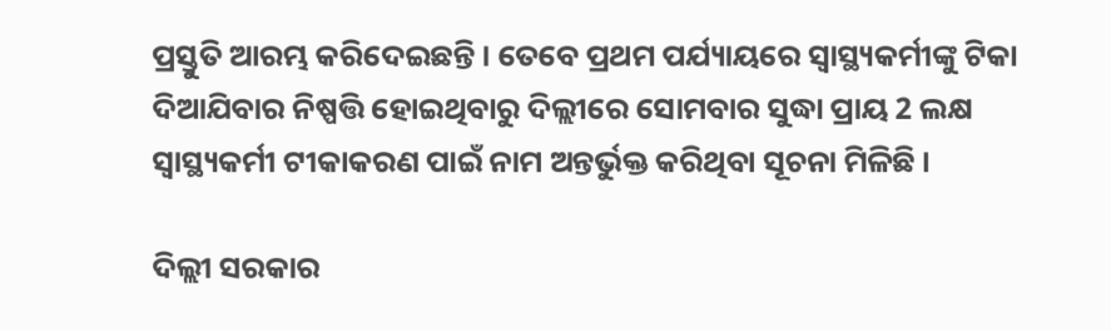ପ୍ରସ୍ତୁତି ଆରମ୍ଭ କରିଦେଇଛନ୍ତି । ତେବେ ପ୍ରଥମ ପର୍ଯ୍ୟାୟରେ ସ୍ବାସ୍ଥ୍ୟକର୍ମୀଙ୍କୁ ଟିକା ଦିଆଯିବାର ନିଷ୍ପତ୍ତି ହୋଇଥିବାରୁ ଦିଲ୍ଲୀରେ ସୋମବାର ସୁଦ୍ଧା ପ୍ରାୟ 2 ଲକ୍ଷ ସ୍ବାସ୍ଥ୍ୟକର୍ମୀ ଟୀକାକରଣ ପାଇଁ ନାମ ଅନ୍ତର୍ଭୁକ୍ତ କରିଥିବା ସୂଚନା ମିଳିଛି ।

ଦିଲ୍ଲୀ ସରକାର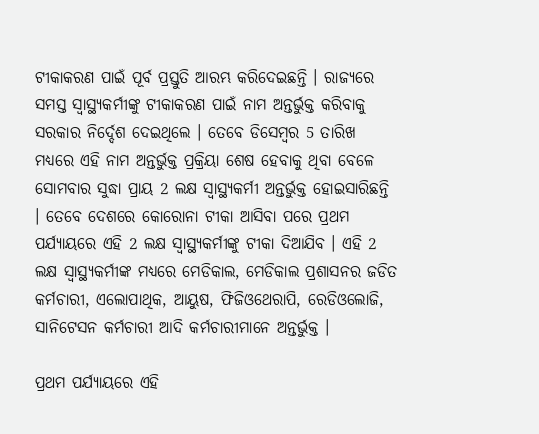ଟୀକାକରଣ ପାଇଁ ପୂର୍ବ ପ୍ରସ୍ତୁତି ଆରମ୍ଭ କରିଦେଇଛନ୍ତି । ରାଜ୍ୟରେ ସମସ୍ତ ସ୍ବାସ୍ଥ୍ୟକର୍ମୀଙ୍କୁ ଟୀକାକରଣ ପାଇଁ ନାମ ଅନ୍ତର୍ଭୁକ୍ତ କରିବାକୁ ସରକାର ନିର୍ଦ୍ଦେଶ ଦେଇଥିଲେ । ତେବେ ଡିସେମ୍ବର 5 ତାରିଖ ମଧ୍ୟରେ ଏହି ନାମ ଅନ୍ତର୍ଭୁକ୍ତ ପ୍ରକ୍ରିୟା ଶେଷ ହେବାକୁ ଥିବା ବେଳେ ସୋମବାର ସୁଦ୍ଧା ପ୍ରାୟ 2 ଲକ୍ଷ ସ୍ବାସ୍ଥ୍ୟକର୍ମୀ ଅନ୍ତର୍ଭୁକ୍ତ ହୋଇସାରିଛନ୍ତି । ତେବେ ଦେଶରେ କୋରୋନା ଟୀକା ଆସିବା ପରେ ପ୍ରଥମ ପର୍ଯ୍ୟାୟରେ ଏହି 2 ଲକ୍ଷ ସ୍ବାସ୍ଥ୍ୟକର୍ମୀଙ୍କୁ ଟୀକା ଦିଆଯିବ । ଏହି 2 ଲକ୍ଷ ସ୍ବାସ୍ଥ୍ୟକର୍ମୀଙ୍କ ମଧ୍ୟରେ ମେଡିକାଲ, ମେଡିକାଲ ପ୍ରଶାସନର ଜଡିତ କର୍ମଚାରୀ, ଏଲୋପାଥିକ, ଆୟୁଷ, ଫିଜିଓଥେରାପି, ରେଡିଓଲୋଜି, ସାନିଟେସନ କର୍ମଚାରୀ ଆଦି କର୍ମଚାରୀମାନେ ଅନ୍ତର୍ଭୁକ୍ତ ।

ପ୍ରଥମ ପର୍ଯ୍ୟାୟରେ ଏହି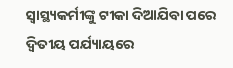ସ୍ବାସ୍ଥ୍ୟକର୍ମୀଙ୍କୁ ଟୀକା ଦିଆଯିବା ପରେ ଦ୍ବିତୀୟ ପର୍ଯ୍ୟାୟରେ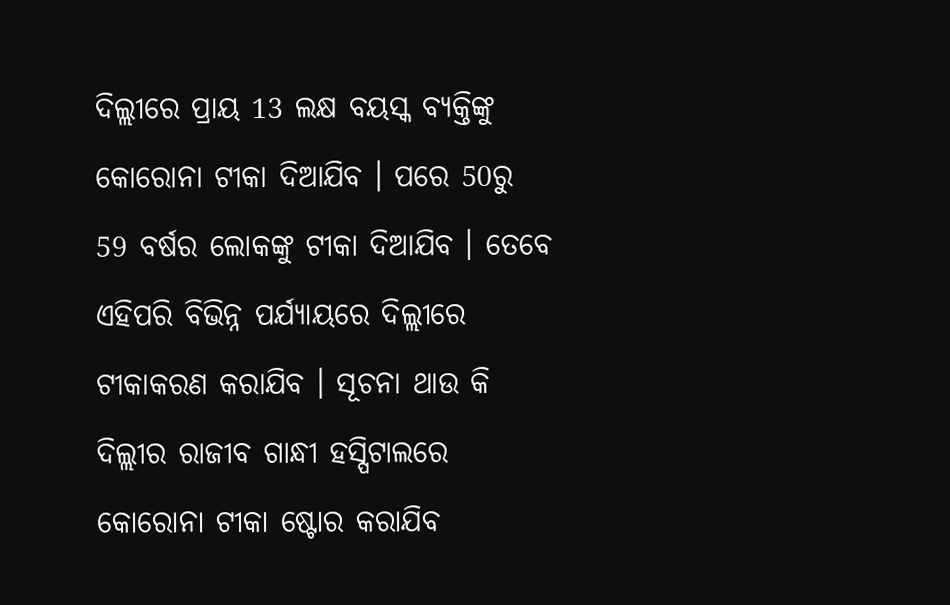ଦିଲ୍ଲୀରେ ପ୍ରାୟ 13 ଲକ୍ଷ ବୟସ୍କ ବ୍ୟକ୍ତିଙ୍କୁ କୋରୋନା ଟୀକା ଦିଆଯିବ । ପରେ 50ରୁ 59 ବର୍ଷର ଲୋକଙ୍କୁ ଟୀକା ଦିଆଯିବ । ତେବେ ଏହିପରି ବିଭିନ୍ନ ପର୍ଯ୍ୟାୟରେ ଦିଲ୍ଲୀରେ ଟୀକାକରଣ କରାଯିବ । ସୂଚନା ଥାଉ କି ଦିଲ୍ଲୀର ରାଜୀବ ଗାନ୍ଧୀ ହସ୍ପିଟାଲରେ କୋରୋନା ଟୀକା ଷ୍ଟୋର କରାଯିବ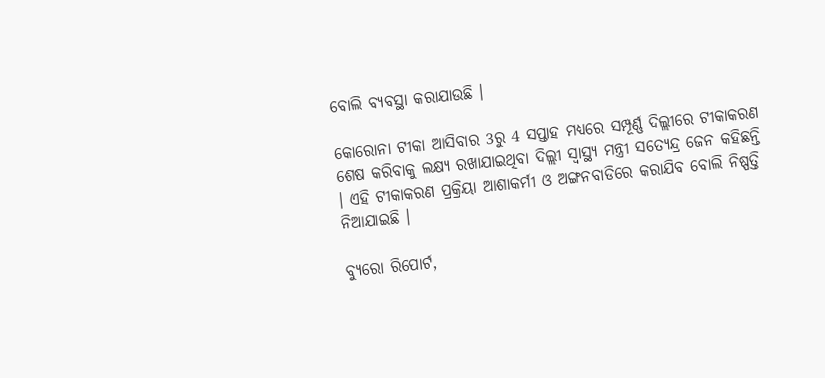ବୋଲି ବ୍ୟବସ୍ଥା କରାଯାଉଛି ।

କୋରୋନା ଟୀକା ଆସିବାର 3ରୁ 4 ସପ୍ତାହ ମଧ୍ୟରେ ସମ୍ପୂର୍ଣ୍ଣ ଦିଲ୍ଲୀରେ ଟୀକାକରଣ ଶେଷ କରିବାକୁ ଲକ୍ଷ୍ୟ ରଖାଯାଇଥିବା ଦିଲ୍ଲୀ ସ୍ବାସ୍ଥ୍ୟ ମନ୍ତ୍ରୀ ସତ୍ୟେନ୍ଦ୍ର ଜେନ କହିଛନ୍ତି । ଏହି ଟୀକାକରଣ ପ୍ରକ୍ରିୟା ଆଶାକର୍ମୀ ଓ ଅଙ୍ଗନବାଡିରେ କରାଯିବ ବୋଲି ନିଷ୍ପତ୍ତି ନିଆଯାଇଛି ।

ବ୍ୟୁରୋ ରିପୋର୍ଟ,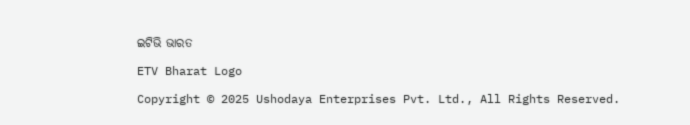ଇଟିଭି ଭାରତ

ETV Bharat Logo

Copyright © 2025 Ushodaya Enterprises Pvt. Ltd., All Rights Reserved.